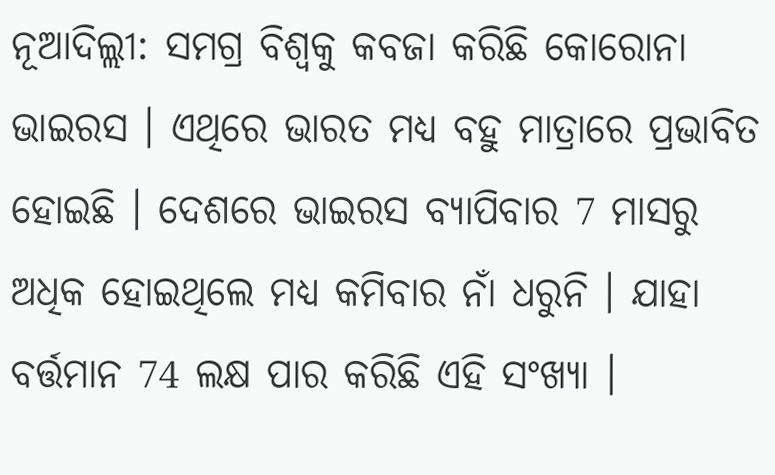ନୂଆଦିଲ୍ଲୀ: ସମଗ୍ର ବିଶ୍ବକୁ କବଜା କରିଛି କୋରୋନା ଭାଇରସ । ଏଥିରେ ଭାରତ ମଧ୍ୟ ବହୁ ମାତ୍ରାରେ ପ୍ରଭାବିତ ହୋଇଛି । ଦେଶରେ ଭାଇରସ ବ୍ୟାପିବାର 7 ମାସରୁ ଅଧିକ ହୋଇଥିଲେ ମଧ୍ୟ କମିବାର ନାଁ ଧରୁନି । ଯାହା ବର୍ତ୍ତମାନ 74 ଲକ୍ଷ ପାର କରିଛି ଏହି ସଂଖ୍ୟା ।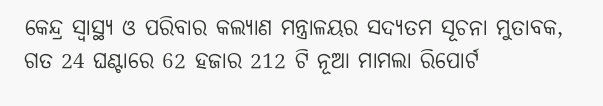କେନ୍ଦ୍ର ସ୍ବାସ୍ଥ୍ୟ ଓ ପରିବାର କଲ୍ୟାଣ ମନ୍ତ୍ରାଳୟର ସଦ୍ୟତମ ସୂଚନା ମୁତାବକ, ଗତ 24 ଘଣ୍ଟାରେ 62 ହଜାର 212 ଟି ନୂଆ ମାମଲା ରିପୋର୍ଟ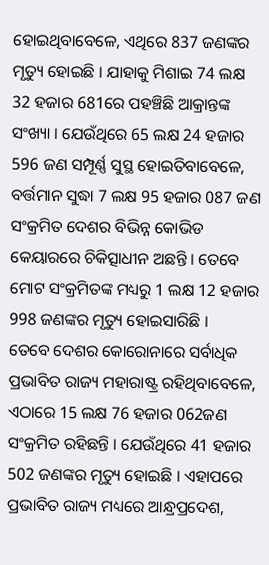ହୋଇଥିବାବେଳେ, ଏଥିରେ 837 ଜଣଙ୍କର ମୃତ୍ୟୁ ହୋଇଛି । ଯାହାକୁ ମିଶାଇ 74 ଲକ୍ଷ 32 ହଜାର 681ରେ ପହଞ୍ଚିଛି ଆକ୍ରାନ୍ତଙ୍କ ସଂଖ୍ୟା । ଯେଉଁଥିରେ 65 ଲକ୍ଷ 24 ହଜାର 596 ଜଣ ସମ୍ପୂର୍ଣ୍ଣ ସୁସ୍ଥ ହୋଇତିବାବେଳେ, ବର୍ତ୍ତମାନ ସୁଦ୍ଧା 7 ଲକ୍ଷ 95 ହଜାର 087 ଜଣ ସଂକ୍ରମିତ ଦେଶର ବିଭିନ୍ନ କୋଭିଡ କେୟାରରେ ଚିକିତ୍ସାଧୀନ ଅଛନ୍ତି । ତେବେ ମୋଟ ସଂକ୍ରମିତଙ୍କ ମଧ୍ୟରୁ 1 ଲକ୍ଷ 12 ହଜାର 998 ଜଣଙ୍କର ମୃତ୍ୟୁ ହୋଇସାରିଛି ।
ତେବେ ଦେଶର କୋରୋନାରେ ସର୍ବାଧିକ ପ୍ରଭାବିତ ରାଜ୍ୟ ମହାରାଷ୍ଟ୍ର ରହିଥିବାବେଳେ, ଏଠାରେ 15 ଲକ୍ଷ 76 ହଜାର 062ଜଣ ସଂକ୍ରମିତ ରହିଛନ୍ତି । ଯେଉଁଥିରେ 41 ହଜାର 502 ଜଣଙ୍କର ମୃତ୍ୟୁ ହୋଇଛି । ଏହାପରେ ପ୍ରଭାବିତ ରାଜ୍ୟ ମଧ୍ୟରେ ଆନ୍ଧ୍ରପ୍ରଦେଶ,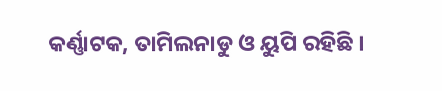କର୍ଣ୍ଣାଟକ, ତାମିଲନାଡୁ ଓ ୟୁପି ରହିଛି ।